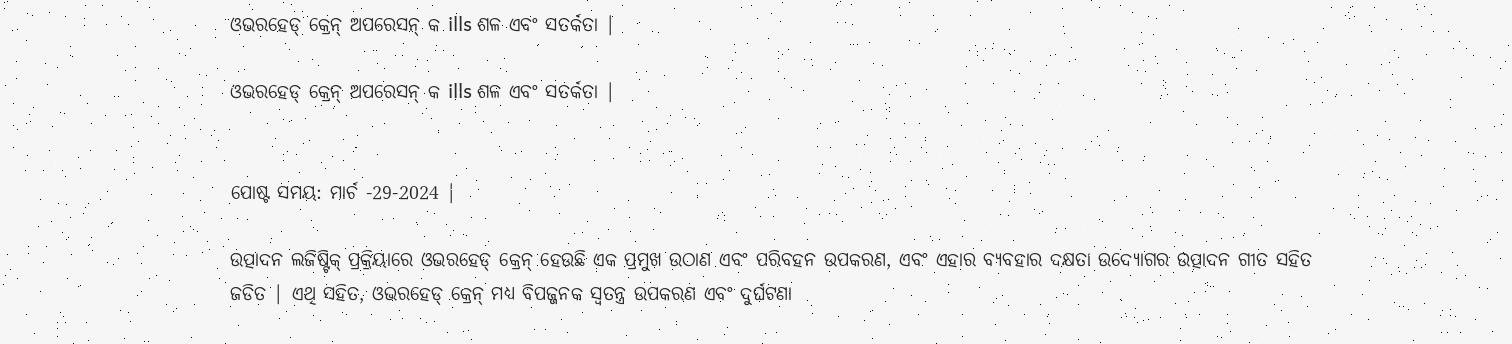ଓଭରହେଡ୍ କ୍ରେନ୍ ଅପରେସନ୍ କ ills ଶଳ ଏବଂ ସତର୍କତା |

ଓଭରହେଡ୍ କ୍ରେନ୍ ଅପରେସନ୍ କ ills ଶଳ ଏବଂ ସତର୍କତା |


ପୋଷ୍ଟ ସମୟ: ମାର୍ଚ -29-2024 |

ଉତ୍ପାଦନ ଲଜିଷ୍ଟିକ୍ ପ୍ରକ୍ରିୟାରେ ଓଭରହେଡ୍ କ୍ରେନ୍ ହେଉଛି ଏକ ପ୍ରମୁଖ ଉଠାଣ ଏବଂ ପରିବହନ ଉପକରଣ, ଏବଂ ଏହାର ବ୍ୟବହାର ଦକ୍ଷତା ଉଦ୍ୟୋଗର ଉତ୍ପାଦନ ଗୀତ ସହିତ ଜଡିତ | ଏଥି ସହିତ, ଓଭରହେଡ୍ କ୍ରେନ୍ ମଧ୍ୟ ବିପଜ୍ଜନକ ସ୍ୱତନ୍ତ୍ର ଉପକରଣ ଏବଂ ଦୁର୍ଘଟଣା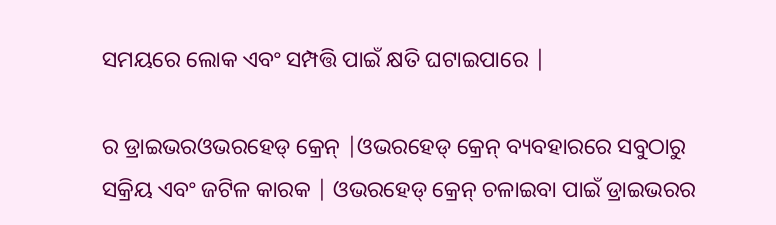ସମୟରେ ଲୋକ ଏବଂ ସମ୍ପତ୍ତି ପାଇଁ କ୍ଷତି ଘଟାଇପାରେ |

ର ଡ୍ରାଇଭରଓଭରହେଡ୍ କ୍ରେନ୍ |ଓଭରହେଡ୍ କ୍ରେନ୍ ବ୍ୟବହାରରେ ସବୁଠାରୁ ସକ୍ରିୟ ଏବଂ ଜଟିଳ କାରକ | ଓଭରହେଡ୍ କ୍ରେନ୍ ଚଳାଇବା ପାଇଁ ଡ୍ରାଇଭରର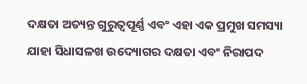ଦକ୍ଷତା ଅତ୍ୟନ୍ତ ଗୁରୁତ୍ୱପୂର୍ଣ୍ଣ ଏବଂ ଏହା ଏକ ପ୍ରମୁଖ ସମସ୍ୟା ଯାହା ସିଧାସଳଖ ଉଦ୍ୟୋଗର ଦକ୍ଷତା ଏବଂ ନିରାପଦ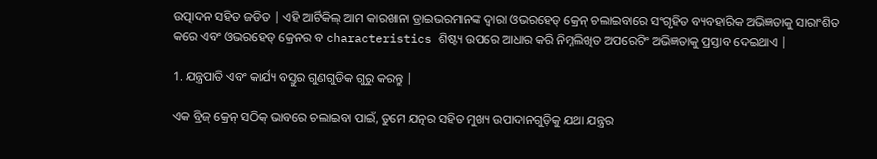ଉତ୍ପାଦନ ସହିତ ଜଡିତ | ଏହି ଆର୍ଟିକିଲ୍ ଆମ କାରଖାନା ଡ୍ରାଇଭରମାନଙ୍କ ଦ୍ୱାରା ଓଭରହେଡ୍ କ୍ରେନ୍ ଚଲାଇବାରେ ସଂଗୃହିତ ବ୍ୟବହାରିକ ଅଭିଜ୍ଞତାକୁ ସାରାଂଶିତ କରେ ଏବଂ ଓଭରହେଡ୍ କ୍ରେନର ବ characteristics ଶିଷ୍ଟ୍ୟ ଉପରେ ଆଧାର କରି ନିମ୍ନଲିଖିତ ଅପରେଟିଂ ଅଭିଜ୍ଞତାକୁ ପ୍ରସ୍ତାବ ଦେଇଥାଏ |

1. ଯନ୍ତ୍ରପାତି ଏବଂ କାର୍ଯ୍ୟ ବସ୍ତୁର ଗୁଣଗୁଡିକ ଗୁରୁ କରନ୍ତୁ |

ଏକ ବ୍ରିଜ୍ କ୍ରେନ୍ ସଠିକ୍ ଭାବରେ ଚଲାଇବା ପାଇଁ, ତୁମେ ଯତ୍ନର ସହିତ ମୁଖ୍ୟ ଉପାଦାନଗୁଡ଼ିକୁ ଯଥା ଯନ୍ତ୍ରର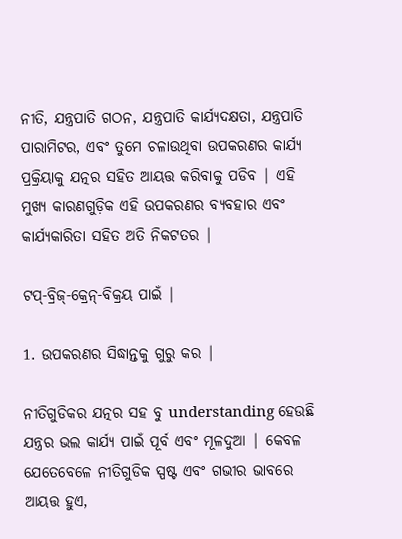ନୀତି, ଯନ୍ତ୍ରପାତି ଗଠନ, ଯନ୍ତ୍ରପାତି କାର୍ଯ୍ୟଦକ୍ଷତା, ଯନ୍ତ୍ରପାତି ପାରାମିଟର, ଏବଂ ତୁମେ ଚଳାଉଥିବା ଉପକରଣର କାର୍ଯ୍ୟ ପ୍ରକ୍ରିୟାକୁ ଯତ୍ନର ସହିତ ଆୟତ୍ତ କରିବାକୁ ପଡିବ | ଏହି ମୁଖ୍ୟ କାରଣଗୁଡ଼ିକ ଏହି ଉପକରଣର ବ୍ୟବହାର ଏବଂ କାର୍ଯ୍ୟକାରିତା ସହିତ ଅତି ନିକଟତର |

ଟପ୍-ବ୍ରିଜ୍-କ୍ରେନ୍-ବିକ୍ରୟ ପାଇଁ |

1. ଉପକରଣର ସିଦ୍ଧାନ୍ତକୁ ଗୁରୁ କର |

ନୀତିଗୁଡିକର ଯତ୍ନର ସହ ବୁ understanding ହେଉଛି ଯନ୍ତ୍ରର ଭଲ କାର୍ଯ୍ୟ ପାଇଁ ପୂର୍ବ ଏବଂ ମୂଳଦୁଆ | କେବଳ ଯେତେବେଳେ ନୀତିଗୁଡିକ ସ୍ପଷ୍ଟ ଏବଂ ଗଭୀର ଭାବରେ ଆୟତ୍ତ ହୁଏ,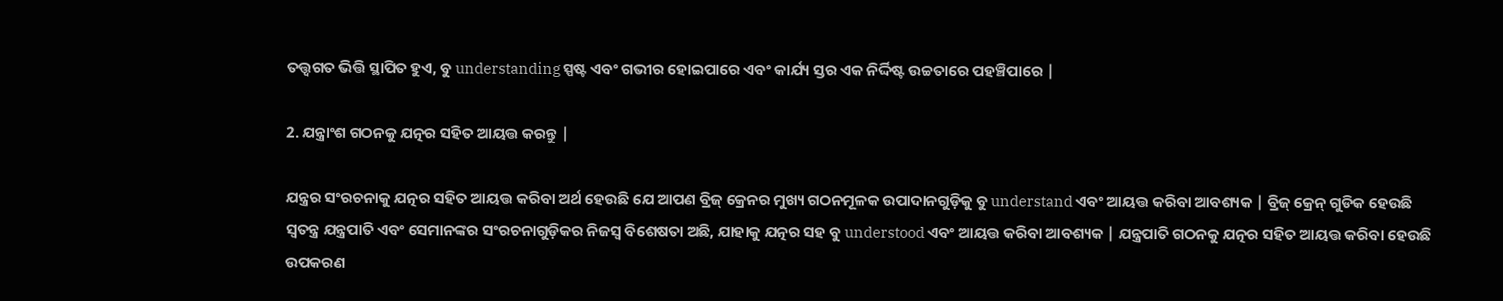ତତ୍ତ୍ୱଗତ ଭିତ୍ତି ସ୍ଥାପିତ ହୁଏ, ବୁ understanding ସ୍ପଷ୍ଟ ଏବଂ ଗଭୀର ହୋଇପାରେ ଏବଂ କାର୍ଯ୍ୟ ସ୍ତର ଏକ ନିର୍ଦ୍ଦିଷ୍ଟ ଉଚ୍ଚତାରେ ପହଞ୍ଚିପାରେ |

2. ଯନ୍ତ୍ରାଂଶ ଗଠନକୁ ଯତ୍ନର ସହିତ ଆୟତ୍ତ କରନ୍ତୁ |

ଯନ୍ତ୍ରର ସଂରଚନାକୁ ଯତ୍ନର ସହିତ ଆୟତ୍ତ କରିବା ଅର୍ଥ ହେଉଛି ଯେ ଆପଣ ବ୍ରିଜ୍ କ୍ରେନର ମୁଖ୍ୟ ଗଠନମୂଳକ ଉପାଦାନଗୁଡ଼ିକୁ ବୁ understand ଏବଂ ଆୟତ୍ତ କରିବା ଆବଶ୍ୟକ | ବ୍ରିଜ୍ କ୍ରେନ୍ ଗୁଡିକ ହେଉଛି ସ୍ୱତନ୍ତ୍ର ଯନ୍ତ୍ରପାତି ଏବଂ ସେମାନଙ୍କର ସଂରଚନାଗୁଡ଼ିକର ନିଜସ୍ୱ ବିଶେଷତା ଅଛି, ଯାହାକୁ ଯତ୍ନର ସହ ବୁ understood ଏବଂ ଆୟତ୍ତ କରିବା ଆବଶ୍ୟକ | ଯନ୍ତ୍ରପାତି ଗଠନକୁ ଯତ୍ନର ସହିତ ଆୟତ୍ତ କରିବା ହେଉଛି ଉପକରଣ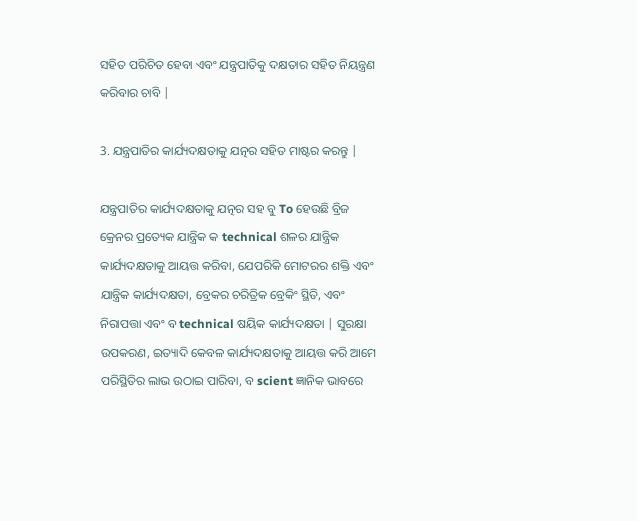ସହିତ ପରିଚିତ ହେବା ଏବଂ ଯନ୍ତ୍ରପାତିକୁ ଦକ୍ଷତାର ସହିତ ନିୟନ୍ତ୍ରଣ କରିବାର ଚାବି |

3. ଯନ୍ତ୍ରପାତିର କାର୍ଯ୍ୟଦକ୍ଷତାକୁ ଯତ୍ନର ସହିତ ମାଷ୍ଟର କରନ୍ତୁ |

ଯନ୍ତ୍ରପାତିର କାର୍ଯ୍ୟଦକ୍ଷତାକୁ ଯତ୍ନର ସହ ବୁ To ହେଉଛି ବ୍ରିଜ କ୍ରେନର ପ୍ରତ୍ୟେକ ଯାନ୍ତ୍ରିକ କ technical ଶଳର ଯାନ୍ତ୍ରିକ କାର୍ଯ୍ୟଦକ୍ଷତାକୁ ଆୟତ୍ତ କରିବା, ଯେପରିକି ମୋଟରର ଶକ୍ତି ଏବଂ ଯାନ୍ତ୍ରିକ କାର୍ଯ୍ୟଦକ୍ଷତା, ବ୍ରେକର ଚରିତ୍ରିକ ବ୍ରେକିଂ ସ୍ଥିତି, ଏବଂ ନିରାପତ୍ତା ଏବଂ ବ technical ଷୟିକ କାର୍ଯ୍ୟଦକ୍ଷତା | ସୁରକ୍ଷା ଉପକରଣ, ଇତ୍ୟାଦି କେବଳ କାର୍ଯ୍ୟଦକ୍ଷତାକୁ ଆୟତ୍ତ କରି ଆମେ ପରିସ୍ଥିତିର ଲାଭ ଉଠାଇ ପାରିବା, ବ scient ଜ୍ଞାନିକ ଭାବରେ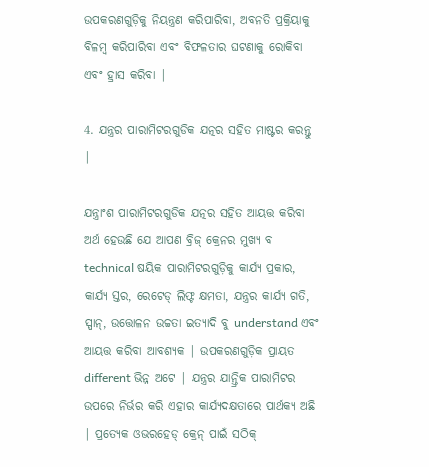ଉପକରଣଗୁଡ଼ିକୁ ନିୟନ୍ତ୍ରଣ କରିପାରିବା, ଅବନତି ପ୍ରକ୍ରିୟାକୁ ବିଳମ୍ବ କରିପାରିବା ଏବଂ ବିଫଳତାର ଘଟଣାକୁ ରୋକିବା ଏବଂ ହ୍ରାସ କରିବା |

4. ଯନ୍ତ୍ରର ପାରାମିଟରଗୁଡିକ ଯତ୍ନର ସହିତ ମାଷ୍ଟର କରନ୍ତୁ |

ଯନ୍ତ୍ରାଂଶ ପାରାମିଟରଗୁଡିକ ଯତ୍ନର ସହିତ ଆୟତ୍ତ କରିବା ଅର୍ଥ ହେଉଛି ଯେ ଆପଣ ବ୍ରିଜ୍ କ୍ରେନର ମୁଖ୍ୟ ବ technical ଷୟିକ ପାରାମିଟରଗୁଡ଼ିକୁ କାର୍ଯ୍ୟ ପ୍ରକାର, କାର୍ଯ୍ୟ ସ୍ତର, ରେଟେଡ୍ ଲିଫ୍ଟ କ୍ଷମତା, ଯନ୍ତ୍ରର କାର୍ଯ୍ୟ ଗତି, ସ୍ପାନ୍, ଉତ୍ତୋଳନ ଉଚ୍ଚତା ଇତ୍ୟାଦି ବୁ understand ଏବଂ ଆୟତ୍ତ କରିବା ଆବଶ୍ୟକ | ଉପକରଣଗୁଡ଼ିକ ପ୍ରାୟତ different ଭିନ୍ନ ଅଟେ | ଯନ୍ତ୍ରର ଯାନ୍ତ୍ରିକ ପାରାମିଟର ଉପରେ ନିର୍ଭର କରି ଏହାର କାର୍ଯ୍ୟଦକ୍ଷତାରେ ପାର୍ଥକ୍ୟ ଅଛି | ପ୍ରତ୍ୟେକ ଓଭରହେଡ୍ କ୍ରେନ୍ ପାଇଁ ସଠିକ୍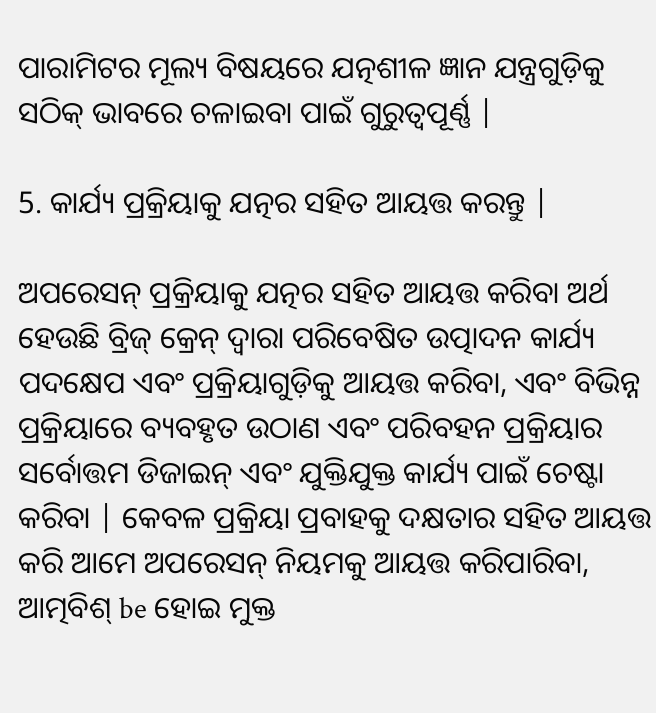ପାରାମିଟର ମୂଲ୍ୟ ବିଷୟରେ ଯତ୍ନଶୀଳ ଜ୍ଞାନ ଯନ୍ତ୍ରଗୁଡ଼ିକୁ ସଠିକ୍ ଭାବରେ ଚଳାଇବା ପାଇଁ ଗୁରୁତ୍ୱପୂର୍ଣ୍ଣ |

5. କାର୍ଯ୍ୟ ପ୍ରକ୍ରିୟାକୁ ଯତ୍ନର ସହିତ ଆୟତ୍ତ କରନ୍ତୁ |

ଅପରେସନ୍ ପ୍ରକ୍ରିୟାକୁ ଯତ୍ନର ସହିତ ଆୟତ୍ତ କରିବା ଅର୍ଥ ହେଉଛି ବ୍ରିଜ୍ କ୍ରେନ୍ ଦ୍ୱାରା ପରିବେଷିତ ଉତ୍ପାଦନ କାର୍ଯ୍ୟ ପଦକ୍ଷେପ ଏବଂ ପ୍ରକ୍ରିୟାଗୁଡ଼ିକୁ ଆୟତ୍ତ କରିବା, ଏବଂ ବିଭିନ୍ନ ପ୍ରକ୍ରିୟାରେ ବ୍ୟବହୃତ ଉଠାଣ ଏବଂ ପରିବହନ ପ୍ରକ୍ରିୟାର ସର୍ବୋତ୍ତମ ଡିଜାଇନ୍ ଏବଂ ଯୁକ୍ତିଯୁକ୍ତ କାର୍ଯ୍ୟ ପାଇଁ ଚେଷ୍ଟା କରିବା | କେବଳ ପ୍ରକ୍ରିୟା ପ୍ରବାହକୁ ଦକ୍ଷତାର ସହିତ ଆୟତ୍ତ କରି ଆମେ ଅପରେସନ୍ ନିୟମକୁ ଆୟତ୍ତ କରିପାରିବା, ଆତ୍ମବିଶ୍ be ହୋଇ ମୁକ୍ତ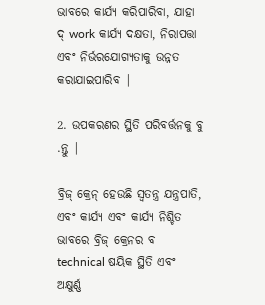ଭାବରେ କାର୍ଯ୍ୟ କରିପାରିବା, ଯାହା ଦ୍ work କାର୍ଯ୍ୟ ଦକ୍ଷତା, ନିରାପତ୍ତା ଏବଂ ନିର୍ଭରଯୋଗ୍ୟତାକୁ ଉନ୍ନତ କରାଯାଇପାରିବ |

2. ଉପକରଣର ସ୍ଥିତି ପରିବର୍ତ୍ତନକୁ ବୁ .ନ୍ତୁ |

ବ୍ରିଜ୍ କ୍ରେନ୍ ହେଉଛି ସ୍ୱତନ୍ତ୍ର ଯନ୍ତ୍ରପାତି, ଏବଂ କାର୍ଯ୍ୟ ଏବଂ କାର୍ଯ୍ୟ ନିଶ୍ଚିତ ଭାବରେ ବ୍ରିଜ୍ କ୍ରେନର ବ technical ଷୟିକ ସ୍ଥିତି ଏବଂ ଅକ୍ଷୁର୍ଣ୍ଣ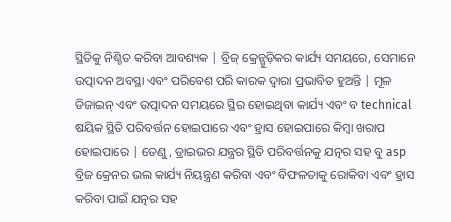ସ୍ଥିତିକୁ ନିଶ୍ଚିତ କରିବା ଆବଶ୍ୟକ | ବ୍ରିଜ୍ କ୍ରେନ୍ଗୁଡ଼ିକର କାର୍ଯ୍ୟ ସମୟରେ, ସେମାନେ ଉତ୍ପାଦନ ଅବସ୍ଥା ଏବଂ ପରିବେଶ ପରି କାରକ ଦ୍ୱାରା ପ୍ରଭାବିତ ହୁଅନ୍ତି | ମୂଳ ଡିଜାଇନ୍ ଏବଂ ଉତ୍ପାଦନ ସମୟରେ ସ୍ଥିର ହୋଇଥିବା କାର୍ଯ୍ୟ ଏବଂ ବ technical ଷୟିକ ସ୍ଥିତି ପରିବର୍ତ୍ତନ ହୋଇପାରେ ଏବଂ ହ୍ରାସ ହୋଇପାରେ କିମ୍ବା ଖରାପ ହୋଇପାରେ | ତେଣୁ, ଡ୍ରାଇଭର ଯନ୍ତ୍ରର ସ୍ଥିତି ପରିବର୍ତ୍ତନକୁ ଯତ୍ନର ସହ ବୁ asp ବ୍ରିଜ କ୍ରେନର ଭଲ କାର୍ଯ୍ୟ ନିୟନ୍ତ୍ରଣ କରିବା ଏବଂ ବିଫଳତାକୁ ରୋକିବା ଏବଂ ହ୍ରାସ କରିବା ପାଇଁ ଯତ୍ନର ସହ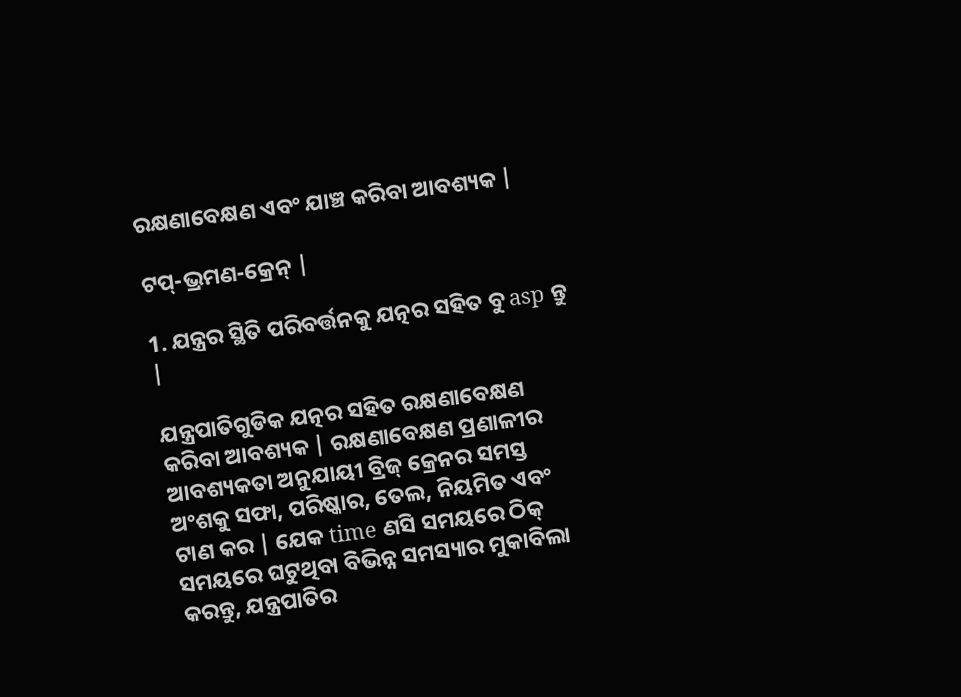ରକ୍ଷଣାବେକ୍ଷଣ ଏବଂ ଯାଞ୍ଚ କରିବା ଆବଶ୍ୟକ |

ଟପ୍-ଭ୍ରମଣ-କ୍ରେନ୍ |

1. ଯନ୍ତ୍ରର ସ୍ଥିତି ପରିବର୍ତ୍ତନକୁ ଯତ୍ନର ସହିତ ବୁ asp ନ୍ତୁ |

ଯନ୍ତ୍ରପାତିଗୁଡିକ ଯତ୍ନର ସହିତ ରକ୍ଷଣାବେକ୍ଷଣ କରିବା ଆବଶ୍ୟକ | ରକ୍ଷଣାବେକ୍ଷଣ ପ୍ରଣାଳୀର ଆବଶ୍ୟକତା ଅନୁଯାୟୀ ବ୍ରିଜ୍ କ୍ରେନର ସମସ୍ତ ଅଂଶକୁ ସଫା, ପରିଷ୍କାର, ତେଲ, ନିୟମିତ ଏବଂ ଟାଣ କର | ଯେକ time ଣସି ସମୟରେ ଠିକ୍ ସମୟରେ ଘଟୁଥିବା ବିଭିନ୍ନ ସମସ୍ୟାର ମୁକାବିଲା କରନ୍ତୁ, ଯନ୍ତ୍ରପାତିର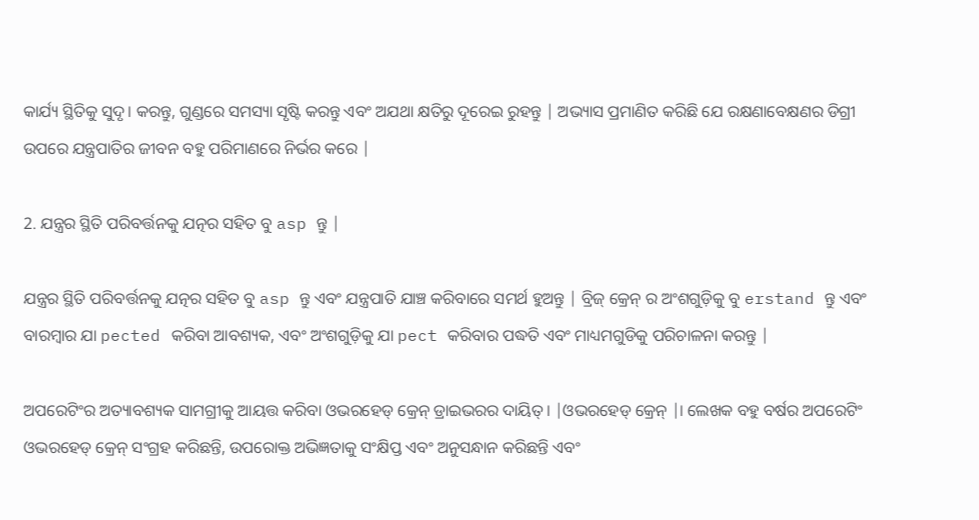କାର୍ଯ୍ୟ ସ୍ଥିତିକୁ ସୁଦୃ। କରନ୍ତୁ, ଗୁଣ୍ଡରେ ସମସ୍ୟା ସୃଷ୍ଟି କରନ୍ତୁ ଏବଂ ଅଯଥା କ୍ଷତିରୁ ଦୂରେଇ ରୁହନ୍ତୁ | ଅଭ୍ୟାସ ପ୍ରମାଣିତ କରିଛି ଯେ ରକ୍ଷଣାବେକ୍ଷଣର ଡିଗ୍ରୀ ଉପରେ ଯନ୍ତ୍ରପାତିର ଜୀବନ ବହୁ ପରିମାଣରେ ନିର୍ଭର କରେ |

2. ଯନ୍ତ୍ରର ସ୍ଥିତି ପରିବର୍ତ୍ତନକୁ ଯତ୍ନର ସହିତ ବୁ asp ନ୍ତୁ |

ଯନ୍ତ୍ରର ସ୍ଥିତି ପରିବର୍ତ୍ତନକୁ ଯତ୍ନର ସହିତ ବୁ asp ନ୍ତୁ ଏବଂ ଯନ୍ତ୍ରପାତି ଯାଞ୍ଚ କରିବାରେ ସମର୍ଥ ହୁଅନ୍ତୁ | ବ୍ରିଜ୍ କ୍ରେନ୍ ର ଅଂଶଗୁଡ଼ିକୁ ବୁ erstand ନ୍ତୁ ଏବଂ ବାରମ୍ବାର ଯା pected କରିବା ଆବଶ୍ୟକ, ଏବଂ ଅଂଶଗୁଡ଼ିକୁ ଯା pect କରିବାର ପଦ୍ଧତି ଏବଂ ମାଧ୍ୟମଗୁଡିକୁ ପରିଚାଳନା କରନ୍ତୁ |

ଅପରେଟିଂର ଅତ୍ୟାବଶ୍ୟକ ସାମଗ୍ରୀକୁ ଆୟତ୍ତ କରିବା ଓଭରହେଡ୍ କ୍ରେନ୍ ଡ୍ରାଇଭରର ଦାୟିତ୍। |ଓଭରହେଡ୍ କ୍ରେନ୍ |। ଲେଖକ ବହୁ ବର୍ଷର ଅପରେଟିଂ ଓଭରହେଡ୍ କ୍ରେନ୍ ସଂଗ୍ରହ କରିଛନ୍ତି, ଉପରୋକ୍ତ ଅଭିଜ୍ଞତାକୁ ସଂକ୍ଷିପ୍ତ ଏବଂ ଅନୁସନ୍ଧାନ କରିଛନ୍ତି ଏବଂ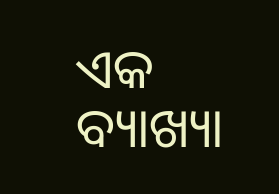ଏକ ବ୍ୟାଖ୍ୟା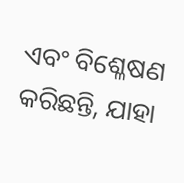ଏବଂ ବିଶ୍ଳେଷଣ କରିଛନ୍ତି, ଯାହା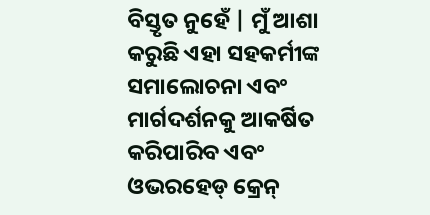ବିସ୍ତୃତ ନୁହେଁ | ମୁଁ ଆଶା କରୁଛି ଏହା ସହକର୍ମୀଙ୍କ ସମାଲୋଚନା ଏବଂ ମାର୍ଗଦର୍ଶନକୁ ଆକର୍ଷିତ କରିପାରିବ ଏବଂ ଓଭରହେଡ୍ କ୍ରେନ୍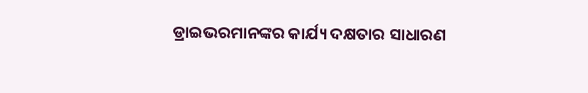ଡ୍ରାଇଭରମାନଙ୍କର କାର୍ଯ୍ୟ ଦକ୍ଷତାର ସାଧାରଣ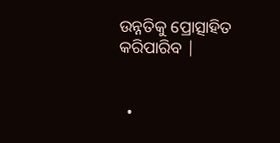ଉନ୍ନତିକୁ ପ୍ରୋତ୍ସାହିତ କରିପାରିବ |


  •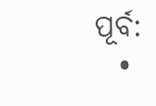ପୂର୍ବ:
  •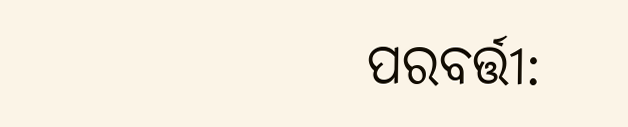ପରବର୍ତ୍ତୀ: